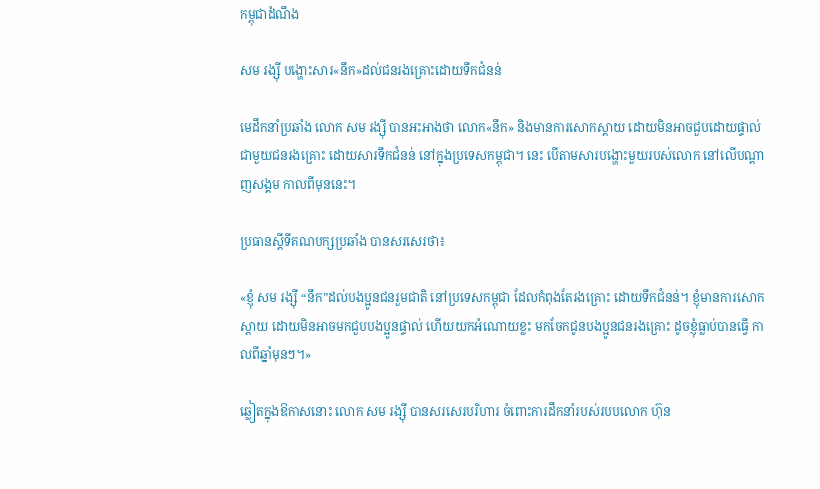កម្ពុជាដំណឹង

សម រង្ស៊ី បង្ហោះសារ«នឹក»ដល់ជនរងគ្រោះដោយទឹកជំនន់

មេដឹកនាំប្រឆាំង លោក សម រង្ស៊ី បានអះអាងថា លោក«នឹក» និងមានការសោកស្ដាយ ដោយមិនអាចជួបដោយផ្ទាល់ ជាមួយជនរងគ្រោះ ដោយសារទឹកជំនន់ នៅក្នុងប្រទេសកម្ពុជា។ នេះ បើតាមសារបង្ហោះមួយរបស់លោក នៅលើបណ្ដាញសង្គម កាលពីមុននេះ។

ប្រធានស្ដីទីគណបក្សប្រឆាំង បានសរសេរថា៖

«ខ្ញុំ សម រង្ស៊ី “នឹក”ដល់បងប្អូនជនរួមជាតិ នៅប្រទេសកម្ពុជា ដែលកំពុងតែរងគ្រោះ ដោយទឹកជំនន់។ ខ្ញុំមានការសោកស្តាយ ដោយមិនអាចមកជួបបងប្អូនផ្ទាល់ ហើយយកអំណោយខ្លះ មកចែកជូនបងប្អូនជនរងគ្រោះ ដូចខ្ញុំធ្លាប់បានធ្វើ កាលពីឆ្នាំមុនៗ។»

ឆ្លៀតក្នុងឱកាសនោះ លោក សម រង្ស៊ី បានសរសេរបរិហារ ចំពោះការដឹកនាំរបស់របបលោក ហ៊ុន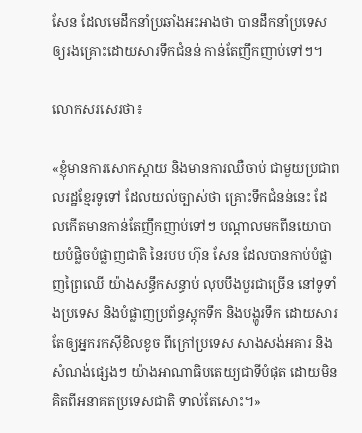សែន ដែលមេដឹកនាំប្រឆាំងអះអាងថា បានដឹកនាំប្រទេស ឲ្យរងគ្រោះដោយសារទឹកជំនន់ កាន់តែញឹកញាប់ទៅៗ។

លោកសរសេរថា៖

«ខ្ញុំមានការសោកស្តាយ និងមានការឈឺចាប់ ជាមួយប្រជាពលរដ្ឋខ្មែរទូទៅ ដែលយល់ច្បាស់ថា គ្រោះទឹកជំនន់នេះ ដែលកើតមានកាន់តែញឹកញាប់ទៅៗ បណ្តាលមកពីនយោបាយបំផ្លិចបំផ្លាញជាតិ នៃរបប ហ៊ុន សែន ដែលបានកាប់បំផ្លាញព្រៃឈើ យ៉ាងសន្ធឹកសន្ធាប់ លុបបឹងបួរជាច្រើន នៅទូទាំងប្រទេស និងបំផ្លាញប្រព័ន្ធស្តុកទឹក និងបង្ហូរទឹក ដោយសារតែឲ្យអ្នករកស៊ីខិលខូច ពីក្រៅប្រទេស សាងសង់អគារ និងសំណង់ផ្សេងៗ យ៉ាងអាណាធិបតេយ្យជាទីបំផុត ដោយមិនគិតពីអនាគតប្រទេសជាតិ ទាល់តែសោះ។»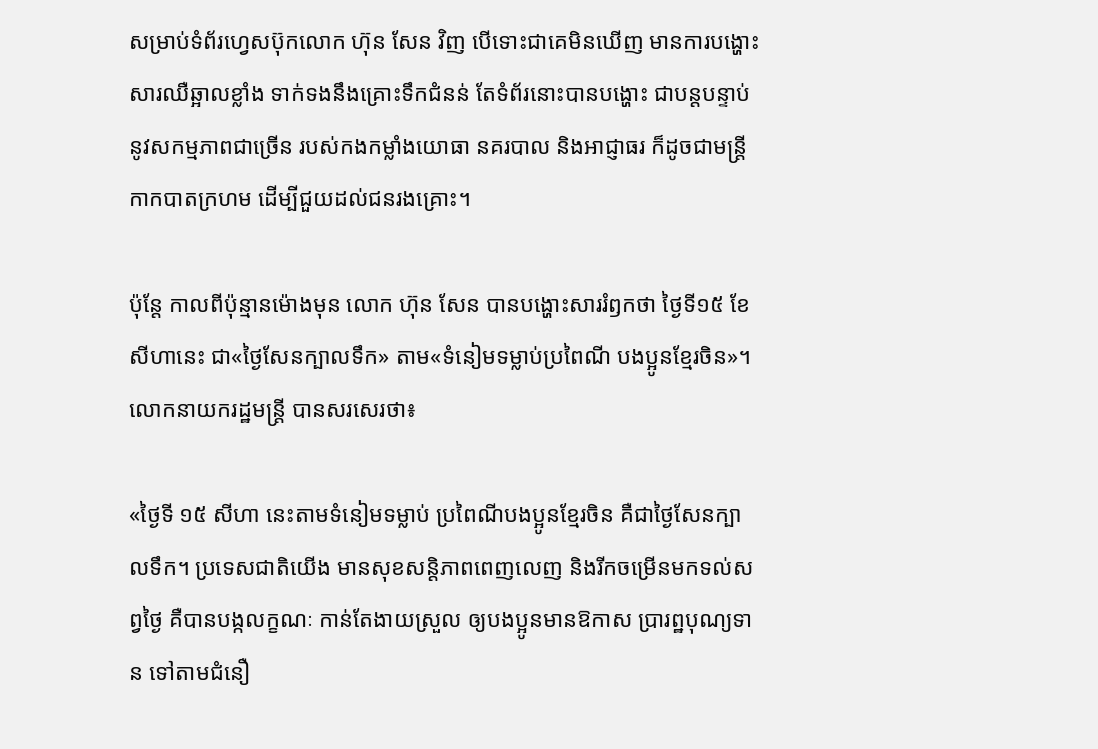សម្រាប់ទំព័រហ្វេសប៊ុកលោក ហ៊ុន សែន វិញ បើទោះជាគេមិនឃើញ មានការបង្ហោះសារឈឺឆ្អាលខ្លាំង ទាក់ទងនឹងគ្រោះទឹកជំនន់ តែទំព័រនោះបានបង្ហោះ ជាបន្តបន្ទាប់ នូវសកម្មភាពជាច្រើន របស់កងកម្លាំងយោធា នគរបាល និងអាជ្ញាធរ ក៏ដូចជាមន្ត្រីកាកបាតក្រហម ដើម្បីជួយដល់ជនរងគ្រោះ។

ប៉ុន្តែ កាលពីប៉ុន្មានម៉ោងមុន លោក ហ៊ុន សែន បានបង្ហោះសាររំឭកថា ថ្ងៃទី១៥ ខែសីហានេះ ជា«ថ្ងៃសែនក្បាលទឹក» តាម«ទំនៀមទម្លាប់ប្រពៃណី បងប្អូនខ្មែរចិន»។ លោកនាយករដ្ឋមន្ត្រី បានសរសេរថា៖

«ថ្ងៃទី ១៥ សីហា នេះតាមទំនៀមទម្លាប់ ប្រពៃណីបងប្អូនខ្មែរចិន គឺជាថ្ងៃសែនក្បាលទឹក។ ប្រទេសជាតិយើង មានសុខសន្តិភាពពេញលេញ និងរីកចម្រើនមកទល់សព្វថ្ងៃ គឺបានបង្កលក្ខណៈ កាន់តែងាយស្រួល ឲ្យបងប្អូនមានឱកាស ប្រារព្ឋបុណ្យទាន ទៅតាមជំនឿ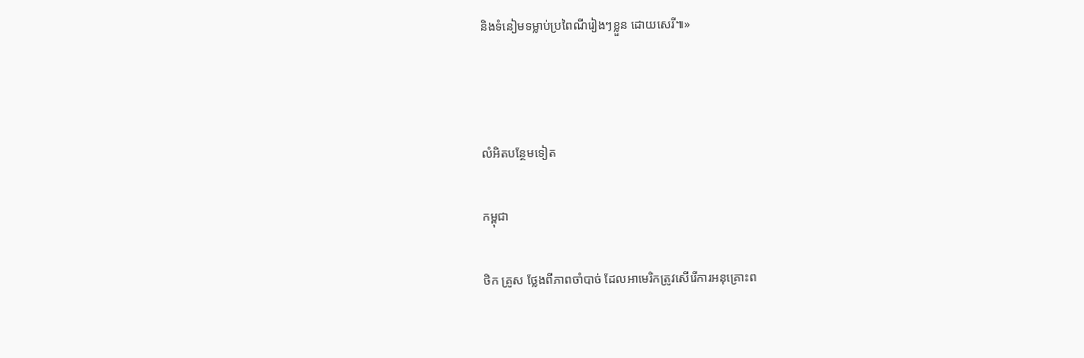និងទំនៀមទម្លាប់ប្រពៃណីរៀងៗខ្លួន ដោយសេរី៕»



លំអិតបន្ថែមទៀត

កម្ពុជា

ថិក គ្រូស ថ្លែងពីភាពចាំបាច់ ដែលអាមេរិកត្រូវសើរើការអនុគ្រោះព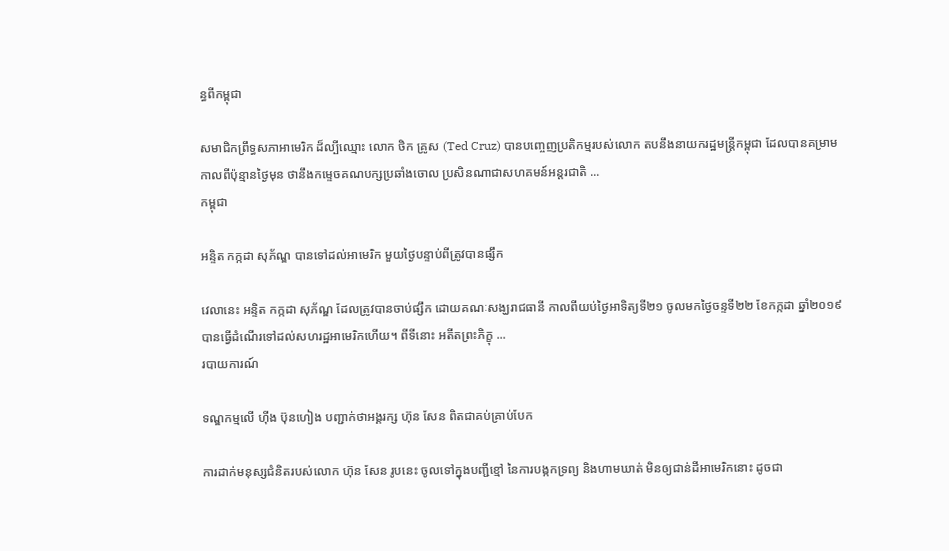ន្ធពីកម្ពុជា

សមាជិកព្រឹទ្ធសភាអាមេរិក ដ៏ល្បីឈ្មោះ លោក ថិក គ្រូស (Ted Cruz) បានបញ្ចេញប្រតិកម្មរបស់លោក តបនឹងនាយករដ្ឋមន្ត្រីកម្ពុជា ដែលបានគម្រាម កាលពីប៉ុន្មានថ្ងៃមុន ថានឹងកម្ទេចគណបក្សប្រឆាំងចោល ប្រសិនណាជាសហគមន៍អន្តរជាតិ ...
កម្ពុជា

អន្ទិត កក្កដា សុភ័ណ្ឌ បានទៅដល់អាមេរិក មួយថ្ងៃបន្ទាប់ពីត្រូវបានផ្សឹក

វេលានេះ អន្ទិត កក្កដា សុភ័ណ្ឌ ដែលត្រូវបានចាប់ផ្សឹក ដោយគណៈសង្ឃរាជធានី កាលពីយប់ថ្ងៃអាទិត្យទី២១ ចូលមកថ្ងៃចន្ទទី២២ ខែកក្កដា ឆ្នាំ២០១៩ បានធ្វើដំណើរទៅដល់សហរដ្ឋអាមេរិកហើយ។ ពីទីនោះ អតីតព្រះភិក្ខុ ...
របាយការណ៍

ទណ្ឌកម្មលើ ហ៊ីង ប៊ុនហៀង បញ្ជាក់ថាអង្គរក្ស ហ៊ុន សែន ពិតជាគប់គ្រាប់បែក

ការដាក់មនុស្សជំនិតរបស់លោក ហ៊ុន សែន រូបនេះ ចូលទៅក្នុងបញ្ជីខ្មៅ នៃការបង្កកទ្រព្យ និងហាមឃាត់ មិនឲ្យជាន់ដីអាមេរិកនោះ ដូចជា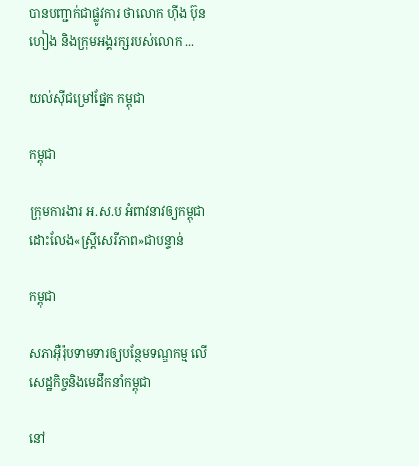បានបញ្ជាក់ជាផ្លូវការ ថាលោក ហ៊ីង ប៊ុនហៀង និងក្រុមអង្គរក្សរបស់លោក ...

យល់ស៊ីជម្រៅផ្នែក កម្ពុជា

កម្ពុជា

ក្រុមការងារ អ.ស.ប អំពាវនាវឲ្យកម្ពុជាដោះលែង«ស្ត្រីសេរីភាព»ជាបន្ទាន់

កម្ពុជា

សភាអ៊ឺរ៉ុបទាមទារឲ្យបន្ថែមទណ្ឌកម្ម លើសេដ្ឋកិច្ចនិងមេដឹកនាំកម្ពុជា

នៅ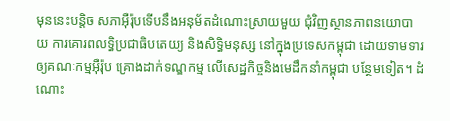មុននេះបន្តិច សភាអ៊ឺរ៉ុបទើបនឹងអនុម័តដំណោះស្រាយមួយ ជុំវិញស្ថានភាពនយោបាយ ការគោរពលទ្ធិប្រជាធិបតេយ្យ និងសិទ្ធិមនុស្ស នៅក្នុងប្រទេសកម្ពុជា ដោយទាមទារឲ្យគណៈកម្មអ៊ឺរ៉ុប គ្រោងដាក់ទណ្ឌកម្ម លើសេដ្ឋកិច្ចនិងមេដឹកនាំកម្ពុជា បន្ថែមទៀត។ ដំណោះ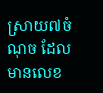ស្រាយ៧ចំណុច ដែលមានលេខ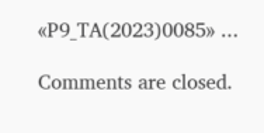«P9_TA(2023)0085» ...

Comments are closed.